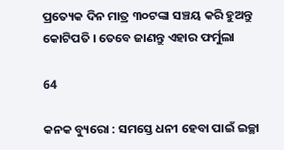ପ୍ରତ୍ୟେକ ଦିନ ମାତ୍ର ୩୦ଟଙ୍କା ସଞ୍ଚୟ କରି ହୁଅନ୍ତୁ କୋଟିପତି । ତେବେ ଜାଣନ୍ତୁ ଏହାର ଫର୍ମୁଲା

64

କନକ ବ୍ୟୁରୋ : ସମସ୍ତେ ଧନୀ ହେବା ପାଇଁ ଇଚ୍ଛା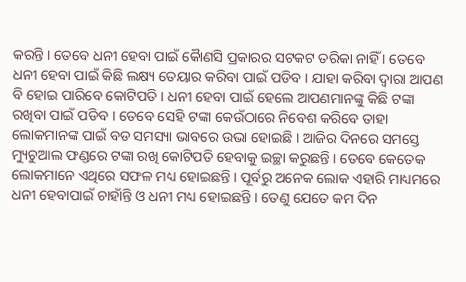କରନ୍ତି । ତେବେ ଧନୀ ହେବା ପାଇଁ କୈାଣସି ପ୍ରକାରର ସଟକଟ ତରିକା ନାହିଁ । ତେବେ ଧନୀ ହେବା ପାଇଁ କିଛି ଲକ୍ଷ୍ୟ ତେୟାର କରିବା ପାଇଁ ପଡିବ । ଯାହା କରିବା ଦ୍ୱାରା ଆପଣ ବି ହୋଇ ପାରିବେ କୋଟିପତି । ଧନୀ ହେବା ପାଇଁ ହେଲେ ଆପଣମାନଙ୍କୁ କିଛି ଟଙ୍କା ରଖିବା ପାଇଁ ପଡିବ । ତେବେ ସେହି ଟଙ୍କା କେଉଁଠାରେ ନିବେଶ କରିବେ ତାହା ଲୋକମାନଙ୍କ ପାଇଁ ବଡ ସମସ୍ୟା ଭାବରେ ଉଭା ହୋଇଛି । ଆଜିର ଦିନରେ ସମସ୍ତେ ମ୍ୟୁଚୁଆଲ ଫଣ୍ଡରେ ଟଙ୍କା ରଖି କୋଟିପତି ହେବାକୁ ଇଚ୍ଛା କରୁଛନ୍ତି । ତେବେ କେତେକ ଲୋକମାନେ ଏଥିରେ ସଫଳ ମଧ୍ୟ ହୋଇଛନ୍ତି । ପୂର୍ବରୁ ଅନେକ ଲୋକ ଏହାରି ମାଧ୍ୟମରେ ଧନୀ ହେବାପାଇଁ ଚାହାଁନ୍ତି ଓ ଧନୀ ମଧ୍ୟ ହୋଇଛନ୍ତି । ତେଣୁ ଯେତେ କମ ଦିନ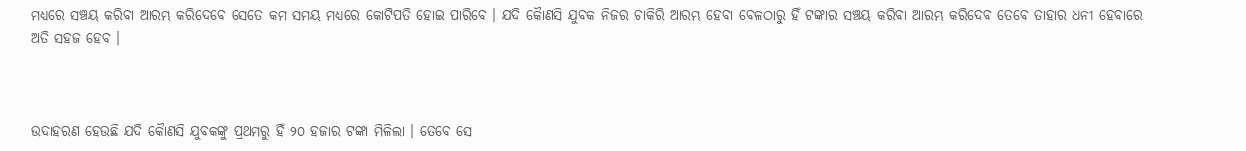ମଧ୍ୟରେ ସଞ୍ଚୟ କରିବା ଆରମ୍ଭ କରିଦେବେ ସେତେ କମ ସମୟ ମଧ୍ୟରେ କୋଟିପତି ହୋଇ ପାରିବେ । ଯଦି କୈାଣସି ଯୁବକ ନିଜର ଚାକିରି ଆରମ୍ଭ ହେବା ବେଳଠାରୁ ହିଁ ଟଙ୍କାର ସଞ୍ଚୟ କରିବା ଆରମ୍ଭ କରିଦେବ ତେବେ ତାହାର ଧନୀ ହେବାରେ ଅତି ସହଜ ହେବ ।



ଉଦାହରଣ ହେଉଛି ଯଦି କୈାଣସି ଯୁବକଙ୍କୁ ପ୍ରଥମରୁ ହିଁ ୨୦ ହଜାର ଟଙ୍କା ମିଳିଲା । ତେବେ ସେ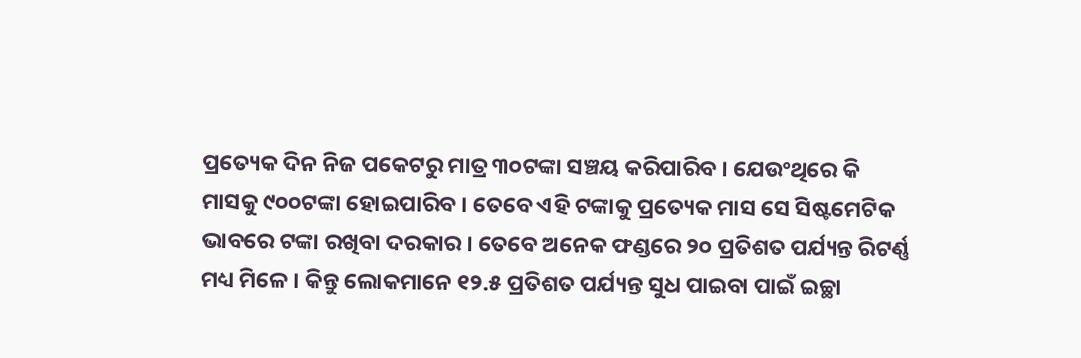ପ୍ରତ୍ୟେକ ଦିନ ନିଜ ପକେଟରୁ ମାତ୍ର ୩୦ଟଙ୍କା ସଞ୍ଚୟ କରିପାରିବ । ଯେଉଂଥିରେ କି ମାସକୁ ୯୦୦ଟଙ୍କା ହୋଇପାରିବ । ତେବେ ଏହି ଟଙ୍କାକୁ ପ୍ରତ୍ୟେକ ମାସ ସେ ସିଷ୍ଟମେଟିକ ଭାବରେ ଟଙ୍କା ରଖିବା ଦରକାର । ତେବେ ଅନେକ ଫଣ୍ଡରେ ୨୦ ପ୍ରତିଶତ ପର୍ଯ୍ୟନ୍ତ ରିଟର୍ଣ୍ଣ ମଧ୍ୟ ମିଳେ । କିନ୍ତୁ ଲୋକମାନେ ୧୨.୫ ପ୍ରତିଶତ ପର୍ଯ୍ୟନ୍ତ ସୁଧ ପାଇବା ପାଇଁ ଇଚ୍ଛା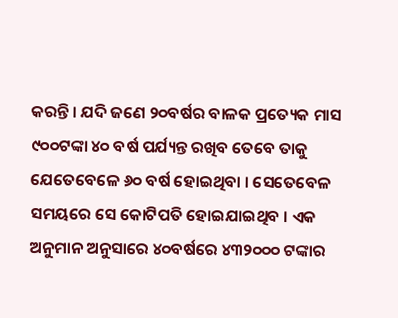କରନ୍ତି । ଯଦି ଜଣେ ୨୦ବର୍ଷର ବାଳକ ପ୍ରତ୍ୟେକ ମାସ ୯୦୦ଟଙ୍କା ୪୦ ବର୍ଷ ପର୍ଯ୍ୟନ୍ତ ରଖିବ ତେବେ ତାକୁ ଯେତେବେଳେ ୬୦ ବର୍ଷ ହୋଇଥିବା । ସେତେବେଳ ସମୟରେ ସେ କୋଟିପତି ହୋଇଯାଇଥିବ । ଏକ ଅନୁମାନ ଅନୁସାରେ ୪୦ବର୍ଷରେ ୪୩୨୦୦୦ ଟଙ୍କାର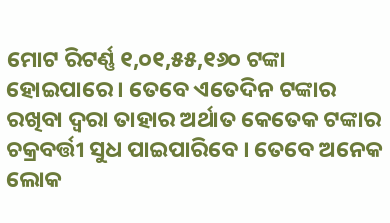ମୋଟ ରିଟର୍ଣ୍ଣ ୧,୦୧,୫୫,୧୬୦ ଟଙ୍କା ହୋଇପାରେ । ତେବେ ଏତେଦିନ ଟଙ୍କାର ରଖିବା ଦ୍ୱରା ତାହାର ଅର୍ଥାତ କେତେକ ଟଙ୍କାର ଚକ୍ରବର୍ତ୍ତୀ ସୁଧ ପାଇପାରିବେ । ତେବେ ଅନେକ ଲୋକ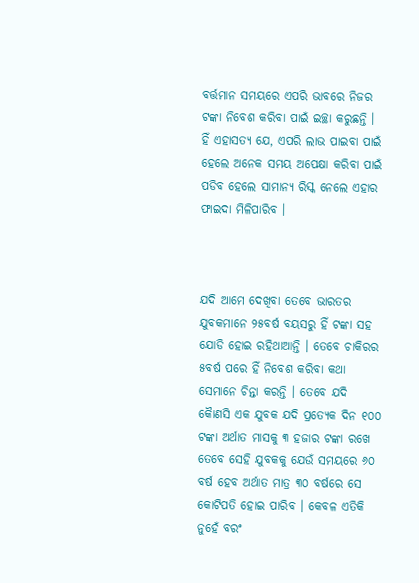ବର୍ତ୍ତମାନ ସମୟରେ ଏପରି ଭାବରେ ନିଜର ଟଙ୍କା ନିବେଶ କରିବା ପାଇଁ ଇଚ୍ଛା କରୁଛନ୍ତି । ହିଁ ଏହାସତ୍ୟ ଯେ, ଏପରି ଲାଭ ପାଇବା ପାଇଁ ହେଲେ ଅନେକ ସମୟ ଅପେକ୍ଷା କରିବା ପାଇଁ ପଡିବ ହେଲେ ସାମାନ୍ୟ ରିସ୍କ ନେଲେ ଏହାର ଫାଇଦା ମିଳିପାରିବ ।



ଯଦି ଆମେ ଦେଖିବା ତେବେ ଭାରତର ଯୁବକମାନେ ୨୫ବର୍ଷ ବୟସରୁ ହିଁ ଟଙ୍କା ସହ ଯୋଡି ହୋଇ ରହିଥାଆନ୍ତି । ତେବେ ଚାକିରର ୫ବର୍ଷ ପରେ ହିଁ ନିବେଶ କରିବା କଥା ସେମାନେ ଚିନ୍ତା କରନ୍ତି । ତେବେ ଯଦି କୈାଣସି ଏକ ଯୁବକ ଯଦି ପ୍ରତ୍ୟେକ ଦିନ ୧୦୦ ଟଙ୍କା ଅର୍ଥାତ ମାସକୁ ୩ ହଜାର ଟଙ୍କା ରଖେ ତେବେ ସେହି ଯୁବକକୁ ଯେଉଁ ସମୟରେ ୬୦ ବର୍ଷ ହେବ ଅର୍ଥାତ ମାତ୍ର ୩୦ ବର୍ଷରେ ସେ କୋଟିପତି ହୋଇ ପାରିବ । କେବଳ ଏତିକି ନୁହେଁ ବରଂ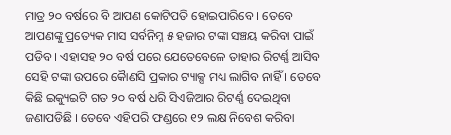ମାତ୍ର ୨୦ ବର୍ଷରେ ବି ଆପଣ କୋଟିପତି ହୋଇପାରିବେ । ତେବେ ଆପଣଙ୍କୁ ପ୍ରତ୍ୟେକ ମାସ ସର୍ବନିମ୍ନ ୫ ହଜାର ଟଙ୍କା ସଞ୍ଚୟ କରିବା ପାଇଁ ପଡିବ । ଏହାସହ ୨୦ ବର୍ଷ ପରେ ଯେତେବେଳେ ତାହାର ରିଟର୍ଣ୍ଣ ଆସିବ ସେହି ଟଙ୍କା ଉପରେ କୈାଣସି ପ୍ରକାର ଟ୍ୟାକ୍ସ ମଧ୍ୟ ଲାଗିବ ନାହିଁ । ତେବେ କିଛି ଇକ୍ୟୁଇଟି ଗତ ୨୦ ବର୍ଷ ଧରି ସିଏଜିଆର ରିଟର୍ଣ୍ଣ ଦେଇଥିବା ଜଣାପଡିଛି । ତେବେ ଏହିପରି ଫଣ୍ଡରେ ୧୨ ଲକ୍ଷ ନିବେଶ କରିବା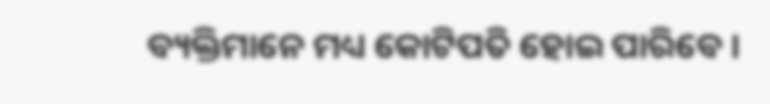ବ୍ୟକ୍ତିମାନେ ମଧ୍ୟ କୋଟିପତି ହୋଇ ପାରିବେ ।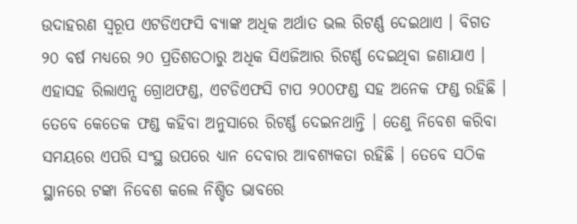ଉଦାହରଣ ସ୍ୱରୂପ ଏଟଡିଏଫସି ବ୍ୟାଙ୍କ ଅଧିକ ଅର୍ଥାତ ଭଲ ରିଟର୍ଣ୍ଣ ଦେଇଥାଏ । ବିଗତ ୨୦ ବର୍ଷ ମଧ୍ୟରେ ୨୦ ପ୍ରତିଶତଠାରୁ ଅଧିକ ସିଏଜିଆର ରିଟର୍ଣ୍ଣ ଦେଇଥିବା ଜଣାଯାଏ । ଏହାସହ ରିଲାଏନ୍ସ ଗ୍ରୋଥଫଣ୍ଡ, ଏଟଡିଏଫସି ଟାପ ୨୦୦ଫଣ୍ଡ ସହ ଅନେକ ଫଣ୍ଡ ରହିଛି । ତେବେ କେତେକ ଫଣ୍ଡ କହିବା ଅନୁସାରେ ରିଟର୍ଣ୍ଣ ଦେଇନଥାନ୍ତି । ତେଣୁ ନିବେଶ କରିବା ସମୟରେ ଏପରି ସଂସ୍ଥ ଉପରେ ଧ୍ୟାନ ଦେବାର ଆବଶ୍ୟକତା ରହିଛି । ତେବେ ସଠିକ ସ୍ଥାନରେ ଟଙ୍କା ନିବେଶ କଲେ ନିଶ୍ଚିତ ଭାବରେ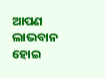ଆପଣ ଲାଭବାନ ହୋଇ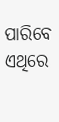ପାରିବେ ଏଥିରେ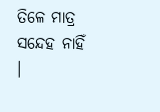ତିଳେ ମାତ୍ର ସନ୍ଦେହ ନାହିଁ ।